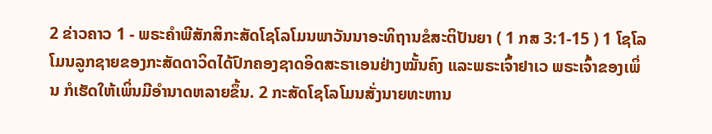2 ຂ່າວຄາວ 1 - ພຣະຄຳພີສັກສິກະສັດໂຊໂລໂມນພາວັນນາອະທິຖານຂໍສະຕິປັນຍາ ( 1 ກສ 3:1-15 ) 1 ໂຊໂລໂມນລູກຊາຍຂອງກະສັດດາວິດໄດ້ປົກຄອງຊາດອິດສະຣາເອນຢ່າງໝັ້ນຄົງ ແລະພຣະເຈົ້າຢາເວ ພຣະເຈົ້າຂອງເພິ່ນ ກໍເຮັດໃຫ້ເພິ່ນມີອຳນາດຫລາຍຂຶ້ນ. 2 ກະສັດໂຊໂລໂມນສັ່ງນາຍທະຫານ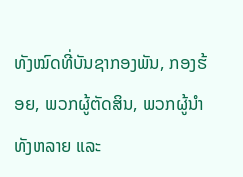ທັງໝົດທີ່ບັນຊາກອງພັນ, ກອງຮ້ອຍ, ພວກຜູ້ຕັດສິນ, ພວກຜູ້ນຳທັງຫລາຍ ແລະ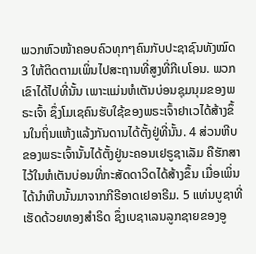ພວກຫົວໜ້າຄອບຄົວທຸກໆຄົນກັບປະຊາຊົນທັງໝົດ 3 ໃຫ້ຕິດຕາມເພິ່ນໄປສະຖານທີ່ສູງທີ່ກີເບໂອນ. ພວກເຂົາໄດ້ໄປທີ່ນັ້ນ ເພາະແມ່ນຫໍເຕັນບ່ອນຊຸມນຸມຂອງພຣະເຈົ້າ ຊຶ່ງໂມເຊຄົນຮັບໃຊ້ຂອງພຣະເຈົ້າຢາເວໄດ້ສ້າງຂຶ້ນໃນຖິ່ນແຫ້ງແລ້ງກັນດານໄດ້ຕັ້ງຢູ່ທີ່ນັ້ນ. 4 ສ່ວນຫີບຂອງພຣະເຈົ້ານັ້ນໄດ້ຕັ້ງຢູ່ນະຄອນເຢຣູຊາເລັມ ຄືຮັກສາໄວ້ໃນຫໍເຕັນບ່ອນທີ່ກະສັດດາວິດໄດ້ສ້າງຂຶ້ນ ເມື່ອເພິ່ນໄດ້ນຳຫີບນັ້ນມາຈາກກີຣີອາດເຢອາຣີມ. 5 ແທ່ນບູຊາທີ່ເຮັດດ້ວຍທອງສຳຣິດ ຊຶ່ງເບຊາເລນລູກຊາຍຂອງອູ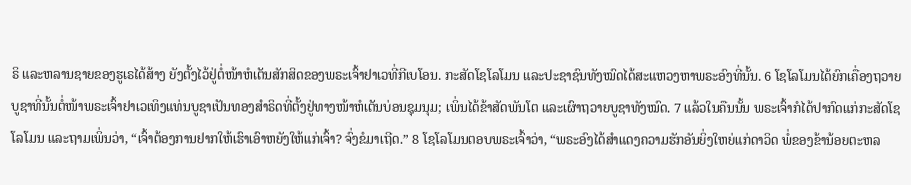ຣິ ແລະຫລານຊາຍຂອງຮູເຣໄດ້ສ້າງ ຍັງຕັ້ງໄວ້ຢູ່ຕໍ່ໜ້າຫໍເຕັນສັກສິດຂອງພຣະເຈົ້າຢາເວທີ່ກີເບໂອນ. ກະສັດໂຊໂລໂມນ ແລະປະຊາຊົນທັງໝົດໄດ້ສະແຫວງຫາພຣະອົງທີ່ນັ້ນ. 6 ໂຊໂລໂມນໄດ້ຍົກເຄື່ອງຖວາຍບູຊາທີ່ນັ້ນຕໍ່ໜ້າພຣະເຈົ້າຢາເວເທິງແທ່ນບູຊາເປັນທອງສຳຣິດທີ່ຕັ້ງຢູ່ທາງໜ້າຫໍເຕັນບ່ອນຊຸມນຸມ; ເພິ່ນໄດ້ຂ້າສັດພັນໂຕ ແລະເຜົາຖວາຍບູຊາທັງໝົດ. 7 ແລ້ວໃນຄືນນັ້ນ ພຣະເຈົ້າກໍໄດ້ປາກົດແກ່ກະສັດໂຊໂລໂມນ ແລະຖາມເພິ່ນວ່າ, “ເຈົ້າຕ້ອງການຢາກໃຫ້ເຮົາເອົາຫຍັງໃຫ້ແກ່ເຈົ້າ? ຈົ່ງຂໍມາເຖີດ.” 8 ໂຊໂລໂມນຕອບພຣະເຈົ້າວ່າ, “ພຣະອົງໄດ້ສຳແດງຄວາມຮັກອັນຍິ່ງໃຫຍ່ແກ່ດາວິດ ພໍ່ຂອງຂ້ານ້ອຍຕະຫລ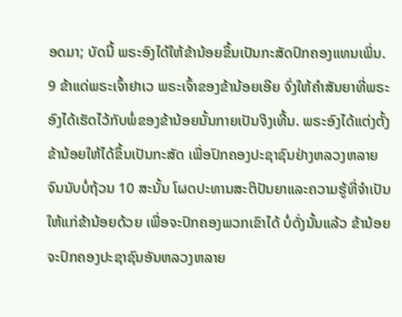ອດມາ; ບັດນີ້ ພຣະອົງໄດ້ໃຫ້ຂ້ານ້ອຍຂຶ້ນເປັນກະສັດປົກຄອງແທນເພິ່ນ. 9 ຂ້າແດ່ພຣະເຈົ້າຢາເວ ພຣະເຈົ້າຂອງຂ້ານ້ອຍເອີຍ ຈົ່ງໃຫ້ຄຳສັນຍາທີ່ພຣະອົງໄດ້ເຮັດໄວ້ກັບພໍ່ຂອງຂ້ານ້ອຍນັ້ນກາຍເປັນຈິງເທີ້ນ. ພຣະອົງໄດ້ແຕ່ງຕັ້ງຂ້ານ້ອຍໃຫ້ໄດ້ຂຶ້ນເປັນກະສັດ ເພື່ອປົກຄອງປະຊາຊົນຢ່າງຫລວງຫລາຍຈົນນັບບໍ່ຖ້ວນ 10 ສະນັ້ນ ໂຜດປະທານສະຕິປັນຍາແລະຄວາມຮູ້ທີ່ຈຳເປັນໃຫ້ແກ່ຂ້ານ້ອຍດ້ວຍ ເພື່ອຈະປົກຄອງພວກເຂົາໄດ້ ບໍ່ດັ່ງນັ້ນແລ້ວ ຂ້ານ້ອຍຈະປົກຄອງປະຊາຊົນອັນຫລວງຫລາຍ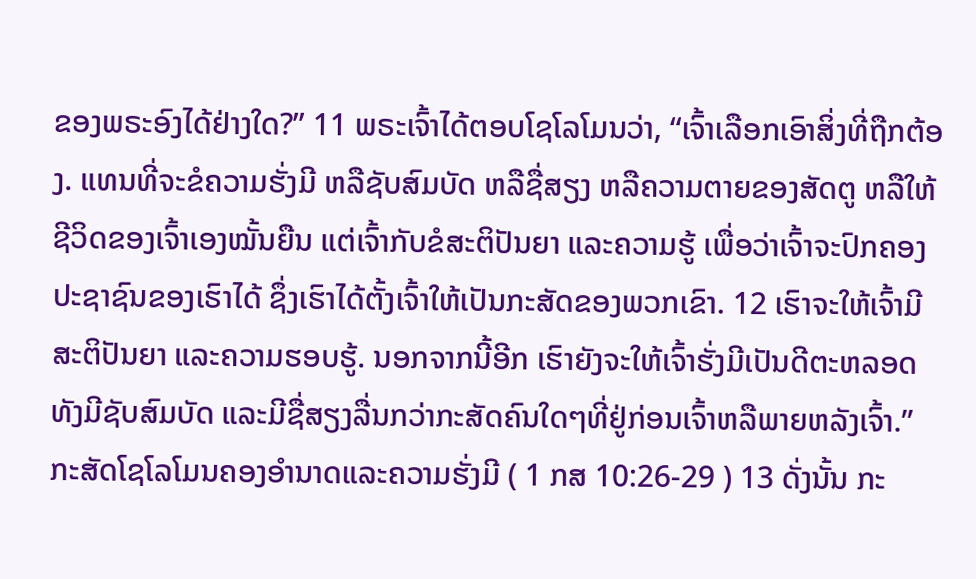ຂອງພຣະອົງໄດ້ຢ່າງໃດ?” 11 ພຣະເຈົ້າໄດ້ຕອບໂຊໂລໂມນວ່າ, “ເຈົ້າເລືອກເອົາສິ່ງທີ່ຖືກຕ້ອງ. ແທນທີ່ຈະຂໍຄວາມຮັ່ງມີ ຫລືຊັບສົມບັດ ຫລືຊື່ສຽງ ຫລືຄວາມຕາຍຂອງສັດຕູ ຫລືໃຫ້ຊີວິດຂອງເຈົ້າເອງໝັ້ນຍືນ ແຕ່ເຈົ້າກັບຂໍສະຕິປັນຍາ ແລະຄວາມຮູ້ ເພື່ອວ່າເຈົ້າຈະປົກຄອງປະຊາຊົນຂອງເຮົາໄດ້ ຊຶ່ງເຮົາໄດ້ຕັ້ງເຈົ້າໃຫ້ເປັນກະສັດຂອງພວກເຂົາ. 12 ເຮົາຈະໃຫ້ເຈົ້າມີສະຕິປັນຍາ ແລະຄວາມຮອບຮູ້. ນອກຈາກນີ້ອີກ ເຮົາຍັງຈະໃຫ້ເຈົ້າຮັ່ງມີເປັນດີຕະຫລອດທັງມີຊັບສົມບັດ ແລະມີຊື່ສຽງລື່ນກວ່າກະສັດຄົນໃດໆທີ່ຢູ່ກ່ອນເຈົ້າຫລືພາຍຫລັງເຈົ້າ.” ກະສັດໂຊໂລໂມນຄອງອຳນາດແລະຄວາມຮັ່ງມີ ( 1 ກສ 10:26-29 ) 13 ດັ່ງນັ້ນ ກະ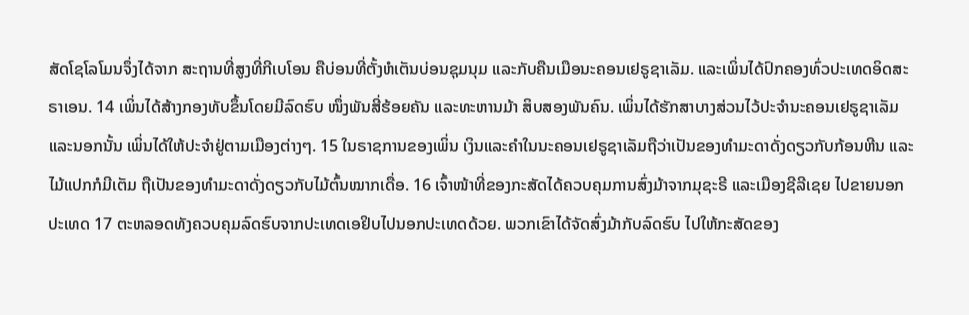ສັດໂຊໂລໂມນຈຶ່ງໄດ້ຈາກ ສະຖານທີ່ສູງທີ່ກີເບໂອນ ຄືບ່ອນທີ່ຕັ້ງຫໍເຕັນບ່ອນຊຸມນຸມ ແລະກັບຄືນເມືອນະຄອນເຢຣູຊາເລັມ. ແລະເພິ່ນໄດ້ປົກຄອງທົ່ວປະເທດອິດສະຣາເອນ. 14 ເພິ່ນໄດ້ສ້າງກອງທັບຂຶ້ນໂດຍມີລົດຮົບ ໜຶ່ງພັນສີ່ຮ້ອຍຄັນ ແລະທະຫານມ້າ ສິບສອງພັນຄົນ. ເພິ່ນໄດ້ຮັກສາບາງສ່ວນໄວ້ປະຈຳນະຄອນເຢຣູຊາເລັມ ແລະນອກນັ້ນ ເພິ່ນໄດ້ໃຫ້ປະຈຳຢູ່ຕາມເມືອງຕ່າງໆ. 15 ໃນຣາຊການຂອງເພິ່ນ ເງິນແລະຄຳໃນນະຄອນເຢຣູຊາເລັມຖືວ່າເປັນຂອງທຳມະດາດັ່ງດຽວກັບກ້ອນຫີນ ແລະໄມ້ແປກກໍມີເຕັມ ຖືເປັນຂອງທຳມະດາດັ່ງດຽວກັບໄມ້ຕົ້ນໝາກເດື່ອ. 16 ເຈົ້າໜ້າທີ່ຂອງກະສັດໄດ້ຄວບຄຸມການສົ່ງມ້າຈາກມຸຊະຣີ ແລະເມືອງຊີລີເຊຍ ໄປຂາຍນອກປະເທດ 17 ຕະຫລອດທັງຄວບຄຸມລົດຮົບຈາກປະເທດເອຢິບໄປນອກປະເທດດ້ວຍ. ພວກເຂົາໄດ້ຈັດສົ່ງມ້າກັບລົດຮົບ ໄປໃຫ້ກະສັດຂອງ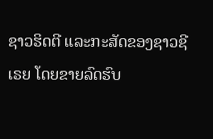ຊາວຮິດຕີ ແລະກະສັດຂອງຊາວຊີເຣຍ ໂດຍຂາຍລົດຮົບ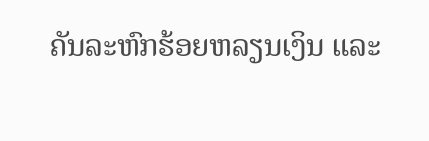ຄັນລະຫົກຮ້ອຍຫລຽນເງິນ ແລະ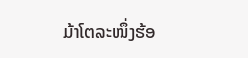ມ້າໂຕລະໜຶ່ງຮ້ອ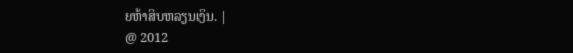ຍຫ້າສິບຫລຽນເງິນ. |
@ 2012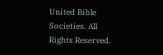United Bible Societies. All Rights Reserved.